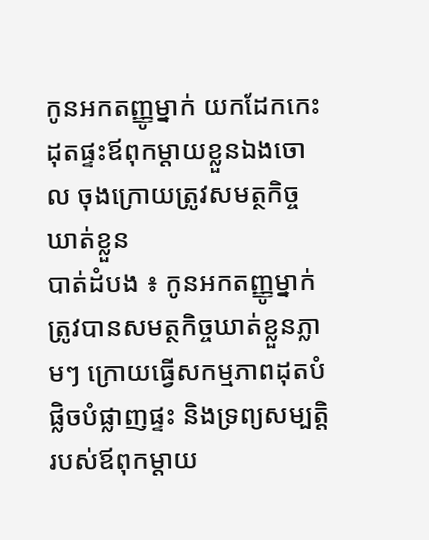កូនអកតញ្ញូម្នាក់ យកដែកកេះដុតផ្ទះឪពុកម្តាយខ្លួនឯងចោល ចុងក្រោយត្រូវសមត្ថកិច្ចឃាត់ខ្លួន
បាត់ដំបង ៖ កូនអកតញ្ញូម្នាក់ ត្រូវបានសមត្ថកិច្ចឃាត់ខ្លួនភ្លាមៗ ក្រោយធ្វើសកម្មភាពដុតបំផ្លិចបំផ្លាញផ្ទះ និងទ្រព្យសម្បត្តិរបស់ឪពុកម្តាយ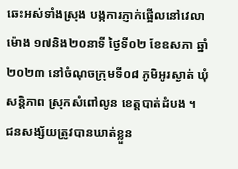ឆេះអស់ទាំងស្រុង បង្កការភ្ញាក់ផ្អើលនៅវេលាម៉ោង ១៧និង២០នាទី ថ្ងៃទី០២ ខែឧសភា ឆ្នាំ២០២៣ នៅចំណុចក្រុមទី០៨ ភូមិអូរស្ងាត់ ឃុំសន្តិភាព ស្រុកសំពៅលូន ខេត្តបាត់ដំបង ។
ជនសង្ស័យត្រូវបានឃាត់ខ្លួន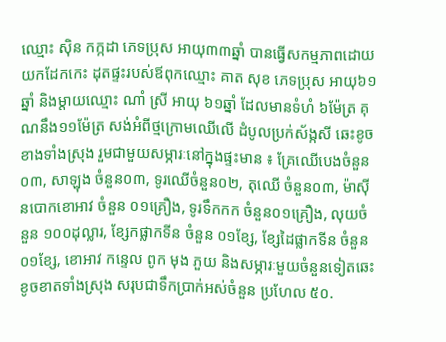ឈ្មោះ ស៊ិន កក្កដា ភេទប្រុស អាយុ៣៣ឆ្នាំ បានធ្វើសកម្មភាពដោយយកដែកកេះ ដុតផ្ទះរបស់ឪពុកឈ្មោះ គាត សុខ ភេទប្រុស អាយុ៦១ឆ្នាំ និងម្តាយឈ្មោះ ណាំ ស្រី អាយុ ៦១ឆ្នាំ ដែលមានទំហំ ៦ម៉ែត្រ គុណនឹង១១ម៉ែត្រ សង់អំពីថ្មក្រោមឈើលើ ដំបូលប្រក់ស័ង្កសី ឆេះខូចខាងទាំងស្រុង រួមជាមួយសម្ភារៈនៅក្នុងផ្ទះមាន ៖ គ្រែឈើបេងចំនួន០៣, សាឡុង ចំនួន០៣, ទូរឈើចំនួន០២, តុឈើ ចំនួន០៣, ម៉ាស៊ីនបោកខោអាវ ចំនួន ០១គ្រឿង, ទូរទឹកកក ចំនួន០១គ្រឿង, លុយចំនួន ១០០ដុល្លារ, ខ្សែកផ្លាកទីន ចំនួន ០១ខ្សែ, ខ្សែដៃផ្លាកទីន ចំនួន០១ខ្សែ, ខោអាវ កន្ទេល ពូក មុង ភួយ និងសម្ភារៈមួយចំនួនទៀតឆេះខូចខាតទាំងស្រុង សរុបជាទឹកប្រាក់អស់ចំនួន ប្រហែល ៥០.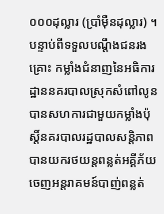០០០ដុល្លារ (ប្រាំម៉ឺនដុល្លារ) ។
បន្ទាប់ពីទទួលបណ្ដឹងជនរងគ្រោះ កម្លាំងជំនាញនៃអធិការដ្ឋាននគរបាលស្រុកសំពៅលូន បានសហការជាមួយកម្លាំងប៉ុស្តិ៍នគរបាលរដ្ឋបាលសន្តិភាព បានយករថយន្តពន្លត់អគ្គីភ័យ ចេញអន្តរាគមន៍បាញ់ពន្លត់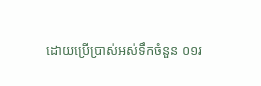ដោយប្រើប្រាស់អស់ទឹកចំនួន ០១រ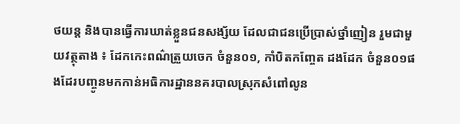ថយន្ត និងបានធ្វើការឃាត់ខ្លួនជនសង្ស័យ ដែលជាជនប្រើប្រាស់ថ្នាំញៀន រួមជាមួយវត្ថុតាង ៖ ដែកកេះពណ៌ត្រួយចេក ចំនួន០១, កាំបិតកញ្ចែត ដងដែក ចំនួន០១ផងដែរបញ្ចូនមកកាន់អធិការដ្ឋាននគរបាលស្រុកសំពៅលូន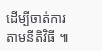ដើម្បីចាត់ការតាមនីតិវិធី ៕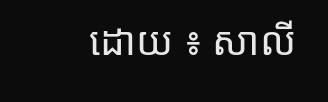ដោយ ៖ សាលី